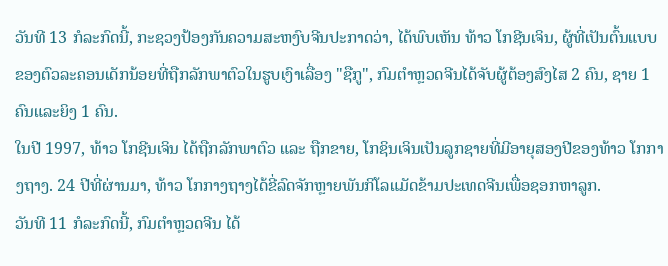ວັນທີ 13 ກໍລະກົດນີ້, ກະຊວງປ້ອງກັນຄວາມສະຫງົບຈີນປະກາດວ່າ, ໄດ້ພົບເຫັນ ທ້າວ ໂກຊີນເຈິນ, ຜູ້ທີ່ເປັນຕົ້ນແບບຂອງຕົວລະຄອນເດັກນ້ອຍທີ່ຖືກລັກພາຕົວໃນຮູບເງົາເລື່ອງ "ຊືກູ", ກົມຕຳຫຼວດຈີນໄດ້ຈັບຜູ້ຕ້ອງສົງໄສ 2 ຄົນ, ຊາຍ 1 ຄົນແລະຍິງ 1 ຄົນ.
ໃນປີ 1997, ທ້າວ ໂກຊີນເຈິນ ໄດ້ຖືກລັກພາຕົວ ແລະ ຖືກຂາຍ, ໂກຊິນເຈິນເປັນລູກຊາຍທີ່ມີອາຍຸສອງປີຂອງທ້າວ ໂກກາງຖາງ. 24 ປີທີ່ຜ່ານມາ, ທ້າວ ໂກກາງຖາງໄດ້ຂີ່ລົດຈັກຫຼາຍພັນກິໂລແມັດຂ້າມປະເທດຈີນເພື່ອຊອກຫາລູກ.
ວັນທີ 11 ກໍລະກົດນີ້, ກົມຕຳຫຼວດຈີນ ໄດ້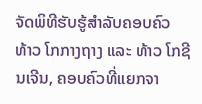ຈັດພິທີຮັບຮູ້ສຳລັບຄອບຄົວ ທ້າວ ໂກກາງຖາງ ແລະ ທ້າວ ໂກຊີນເຈີນ, ຄອບຄົວທີ່ແຍກຈາ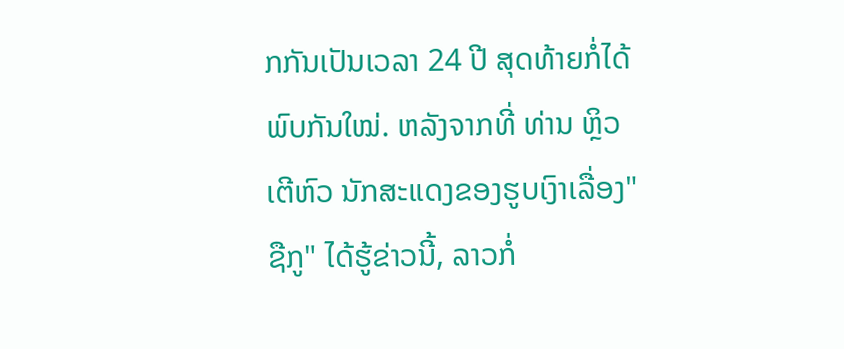ກກັນເປັນເວລາ 24 ປີ ສຸດທ້າຍກໍ່ໄດ້ພົບກັນໃໝ່. ຫລັງຈາກທີ່ ທ່ານ ຫຼິວເຕີຫົວ ນັກສະແດງຂອງຮູບເງົາເລື່ອງ"ຊືກູ" ໄດ້ຮູ້ຂ່າວນີ້, ລາວກໍ່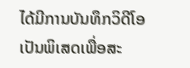ໄດ້ມີການບັນທຶກວິດີໂອເປັນພິເສດເພື່ອສະ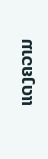ແດງຄວາມ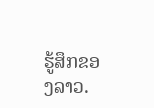ຮູ້ສຶກຂອງລາວ.